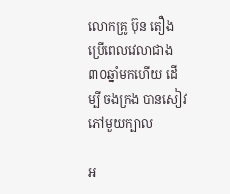លោកគ្រូ ប៊ុន តឿង ប្រើពេលវេលាជាង ៣០ឆ្នាំមកហើយ ដើម្បី ចងក្រង បានសៀវភៅមួយក្បាល

អ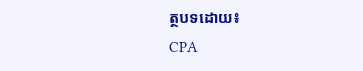ត្ថបទដោយ៖
CPA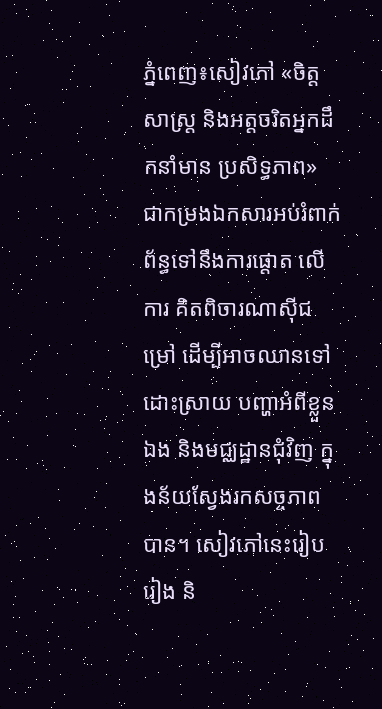ភ្នំពេញ៖សៀវភៅ «ចិត្តសាស្ត្រ និងអត្តចរិតអ្នកដឹកនាំមាន ប្រសិទ្ធភាព» ជាកម្រងឯកសារអប់រំពាក់ព័ន្ធទៅនឹងការផ្តោត លើការ គិតពិចារណាស៊ីជម្រៅ ដើម្បីអាចឈានទៅដោះស្រាយ បញ្ហាអំពីខ្លួនឯង និងមជ្ឈដ្ឋានជុំវិញ ក្នុងន័យស្វែងរកសច្ចភាព បាន។ សៀវភៅនេះរៀបរៀង និ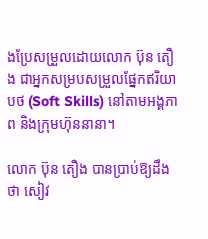ងប្រែសម្រួលដោយលោក ប៊ុន តឿង ជាអ្នកសម្របសម្រួលផ្នែកឥរិយាបថ (Soft Skills) នៅតាមអង្គភាព និងក្រុមហ៊ុននានា។

លោក ប៊ុន តឿង បានប្រាប់ឱ្យដឹងថា សៀវ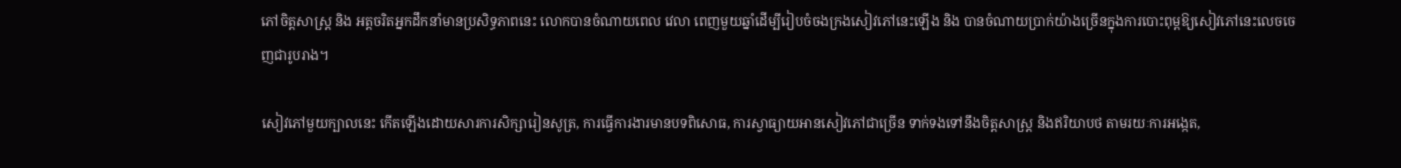ភៅចិត្តសាស្ត្រ និង អត្តចរិតអ្នកដឹកនាំមានប្រសិទ្ធភាពនេះ លោកបានចំណាយពេល វេលា ពេញមួយឆ្នាំដើម្បីរៀបចំចងក្រងសៀវភៅនេះឡើង និង បានចំណាយប្រាក់យ៉ាងច្រើនក្នុងការបោះពុម្ពឱ្យសៀវភៅនេះលេចចេញជារូបរាង។

សៀវភៅមួយក្បាលនេះ កើតឡើងដោយសារការសិក្សារៀនសូត្រ, ការធ្វើការងារមានបទពិសោធ, ការស្វាធ្យាយអានសៀវភៅជាច្រើន ទាក់ទងទៅនឹងចិត្តសាស្ត្រ និងឥរិយាបថ តាមរយៈការអង្កេត,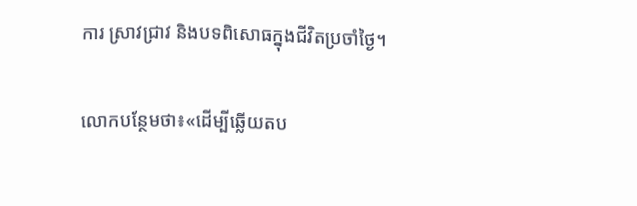ការ ស្រាវជ្រាវ និងបទពិសោធក្នុងជីវិតប្រចាំថ្ងៃ។

លោកបន្ថែមថា៖«ដើម្បីឆ្លើយតប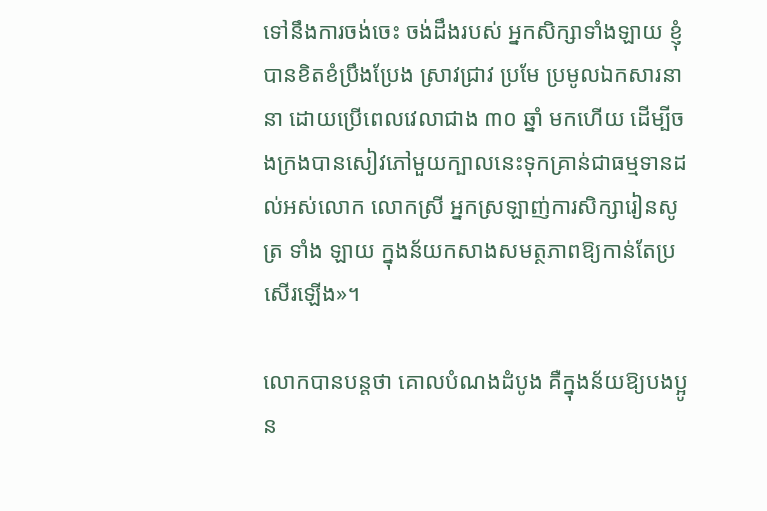ទៅនឹងការចង់ចេះ ចង់ដឹងរបស់ អ្នកសិក្សាទាំងឡាយ ខ្ញុំបានខិតខំប្រឹងប្រែង ស្រាវជ្រាវ ប្រមែ ប្រមូលឯកសារនានា ដោយប្រើពេលវេលាជាង ៣០ ឆ្នាំ មកហើយ ដើម្បីចងក្រងបានសៀវភៅមួយក្បាលនេះទុកគ្រាន់ជាធម្មទានដល់អស់លោក លោកស្រី អ្នកស្រឡាញ់ការសិក្សារៀនសូត្រ ទាំង ឡាយ ក្នុងន័យកសាងសមត្ថភាពឱ្យកាន់តែប្រសើរឡើង»។

លោកបានបន្តថា គោលបំណងដំបូង គឺក្នុងន័យឱ្យបងប្អូន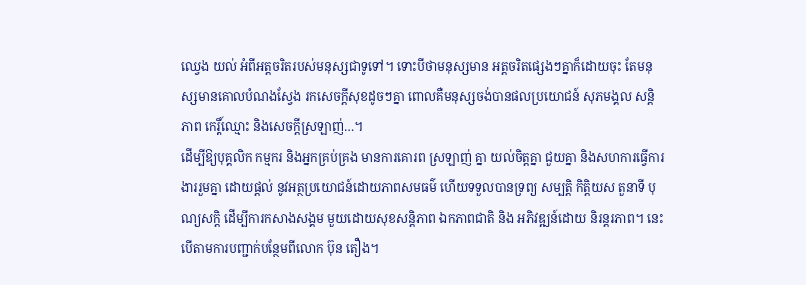ឈ្វេង យល់ អំពីអត្តចរិតរបស់មនុស្សជាទូទៅ។ ទោះបីថាមនុស្សមាន អត្តចរិតផ្សេងៗគ្នាក៏ដោយចុះ តែមនុស្សមានគោលបំណងស្វែង រកសេចក្ដីសុខដូចៗគ្នា ពោលគឺមនុស្សចង់បានផលប្រយោជន៍ សុភមង្គល សន្តិភាព កេរ្តិ៍ឈ្មោះ និងសេចក្ដីស្រឡាញ់…។
ដើម្បីឱ្យបុគ្គលិក កម្មករ និងអ្នកគ្រប់គ្រង មានការគោរព ស្រឡាញ់ គ្នា យល់ចិត្តគ្នា ជួយគ្នា និងសហការធ្វើការងាររួមគ្នា ដោយផ្ដល់ នូវអត្ថប្រយោជន៍ដោយភាពសមធម៌ ហើយទទួលបានទ្រព្យ សម្បត្តិ កិត្តិយស តួនាទី បុណ្យសក្តិ ដើម្បីការកសាងសង្គម មួយដោយសុខសន្ដិភាព ឯកភាពជាតិ និង អភិវឌ្ឍន៍ដោយ និរន្តរភាព។ នេះបើតាមការបញ្ជាក់បន្ថែមពីលោក ប៊ុន តឿង។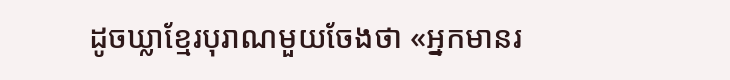ដូចឃ្លាខ្មែរបុរាណមួយចែងថា «អ្នកមានរ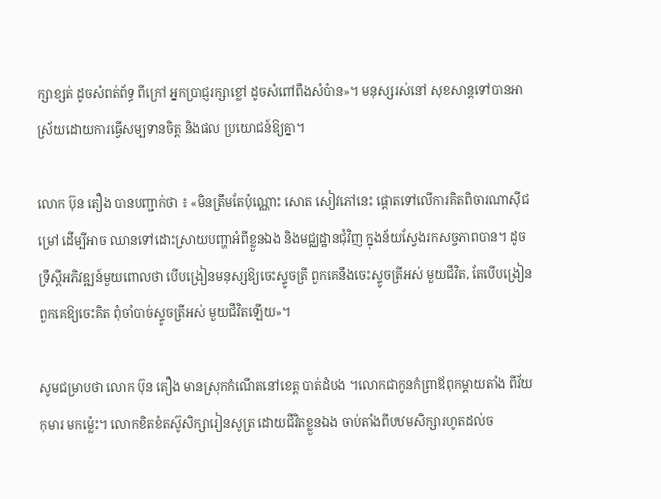ក្សាខ្សត់ ដូចសំពត់ព័ទ្ធ ពីក្រៅ អ្នកប្រាជ្ញរក្សាខ្លៅ ដូចសំពៅពឹងសំប៉ាន»។ មនុស្សរស់នៅ សុខសាន្តទៅបានអាស្រ័យដោយការធ្វើសម្បទានចិត្ត និងផល ប្រយោជន៍ឱ្យគ្នា។

លោក ប៊ុន តឿង បានបញ្ជាក់ថា ៖ «មិនត្រឹមតែប៉ុណ្ណោះ សោត សៀវភៅនេះ ផ្តោតទៅលើការគិតពិចារណាស៊ីជម្រៅ ដើម្បីអាច ឈានទៅដោះស្រាយបញ្ហាអំពីខ្លួនឯង និងមជ្ឈដ្ឋានជុំវិញ ក្នុងន័យស្វែងរកសច្ចភាពបាន។ ដូចទ្រឹស្ដីអភិវឌ្ឍន៍មួយពោលថា បើបង្រៀនមនុស្សឱ្យចេះស្ទូចត្រី ពួកគេនឹងចេះស្ទូចត្រីអស់ មួយជីវិត, តែបើបង្រៀនពួកគេឱ្យចេះគិត ពុំចាំបាច់ស្ទូចត្រីអស់ មួយជីវិតឡើយ»។

សូមជម្រាបថា លោក ប៊ុន តឿង មានស្រុកកំណើតនៅខេត្ត បាត់ដំបង ។លោកជាកូនកំព្រាឪពុកម្ដាយតាំង ពីវ័យកុមារ មកម្ល៉េះ។ លោកខិតខំតស៊ូសិក្សារៀនសូត្រ ដោយជីវិតខ្លួនឯង ចាប់តាំងពីបឋមសិក្សារហូតដល់ច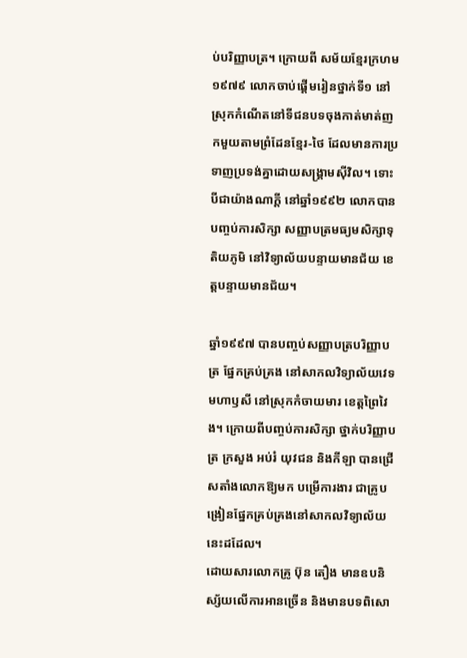ប់បរិញ្ញាបត្រ។ ក្រោយពី សម័យខ្មែរក្រហម ១៩៧៩ លោកចាប់ផ្ដើមរៀនថ្នាក់ទី១ នៅ ស្រុកកំណើតនៅទីជនបទចុងកាត់មាត់ញកមួយតាមព្រំដែនខ្មែរ-ថៃ ដែលមានការប្រទាញប្រទង់គ្នាដោយសង្រ្គាមស៊ីវិល។ ទោះបីជាយ៉ាងណាក្ដី នៅឆ្នាំ១៩៩២ លោកបានបញ្ចប់ការសិក្សា សញ្ញាបត្រមធ្យមសិក្សាទុតិយភូមិ នៅវិទ្យាល័យបន្ទាយមានជ័យ ខេត្តបន្ទាយមានជ័យ។

ឆ្នាំ១៩៩៧ បានបញ្ចប់សញ្ញាបត្របរិញ្ញាបត្រ ផ្នែកគ្រប់គ្រង នៅសាកលវិទ្យាល័យវេទមហាឫសី នៅស្រុកកំចាយមារ ខេត្តព្រៃវៃង។ ក្រោយពីបញ្ចប់ការសិក្សា ថ្នាក់បរិញ្ញាបត្រ ក្រសួង អប់រំ យុវជន និងកីឡា បានជ្រើសតាំងលោកឱ្យមក បម្រើការងារ ជាគ្រូបង្រៀនផ្នែកគ្រប់គ្រងនៅសាកលវិទ្យាល័យនេះដដែល។
ដោយសារលោកគ្រូ ប៊ុន តឿង មានឧបនិស្ស័យលើការអានច្រើន និងមានបទពិសោ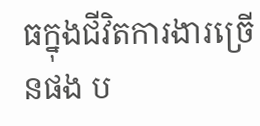ធក្នុងជីវិតការងារច្រើនផង ប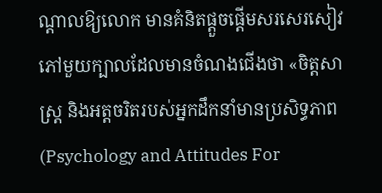ណ្ដាលឱ្យលោក មានគំនិតផ្ដួចផ្ដើមសរសេរសៀវភៅមួយក្បាលដែលមានចំណងជើងថា «ចិត្តសាស្រ្ត និងអត្តចរិតរបស់អ្នកដឹកនាំមានប្រសិទ្ធភាព (Psychology and Attitudes For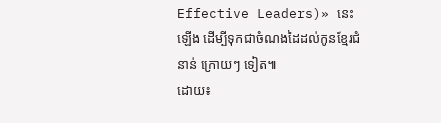Effective Leaders)» នេះឡើង ដើម្បីទុកជាចំណងដៃដល់កូនខ្មែរជំនាន់ ក្រោយៗ ទៀត៕
ដោយ៖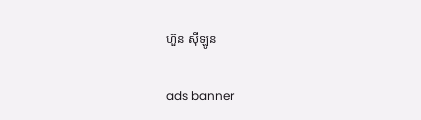ហ៊ួន ស៊ីឡូន

ads banner